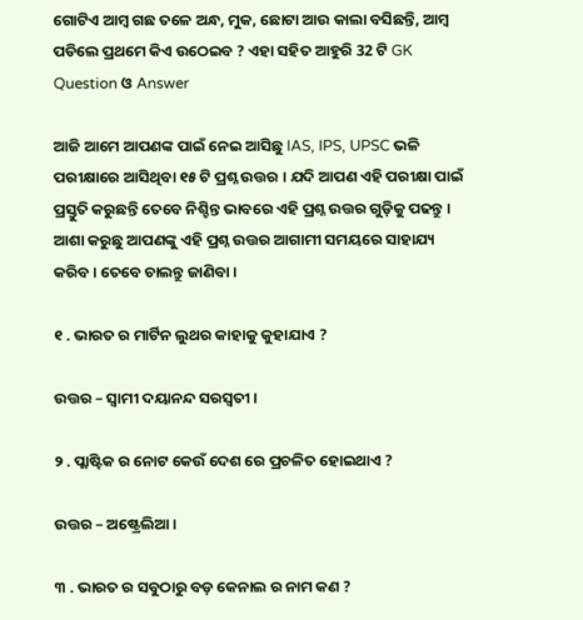ଗୋଟିଏ ଆମ୍ବ ଗଛ ତଳେ ଅନ୍ଧ, ମୁକ, ଛୋଟା ଆଉ କାଲା ବସିଛନ୍ତି, ଆମ୍ବ ପଡିଲେ ପ୍ରଥମେ କିଏ ଉଠେଇବ ? ଏହା ସହିତ ଆହୁରି 32 ଟି GK Question ଓ Answer

ଆଜି ଆମେ ଆପଣଙ୍କ ପାଇଁ ନେଇ ଆସିଛୁ IAS, IPS, UPSC ଭଳି ପରୀକ୍ଷାରେ ଆସିଥିବା ୧୫ ଟି ପ୍ରଶ୍ନ ଉତ୍ତର । ଯଦି ଆପଣ ଏହି ପରୀକ୍ଷା ପାଇଁ ପ୍ରସ୍ତୁତି କରୁଛନ୍ତି ତେବେ ନିଶ୍ଚିନ୍ତ ଭାବରେ ଏହି ପ୍ରଶ୍ନ ଉତ୍ତର ଗୁଡ଼ିକୁ ପଢନ୍ତୁ । ଆଶା କରୁଛୁ ଆପଣଙ୍କୁ ଏହି ପ୍ରଶ୍ନ ଉତ୍ତର ଆଗାମୀ ସମୟରେ ସାହାଯ୍ୟ କରିବ । ତେବେ ଚାଲନ୍ତୁ ଜାଣିବା ।

୧ . ଭାରତ ର ମାର୍ଟିନ ଲୁଥର କାହାକୁ କୁହାଯାଏ ?

ଉତ୍ତର – ସ୍ୱାମୀ ଦୟାନନ୍ଦ ସରସ୍ୱତୀ ।

୨ . ପ୍ଲାଷ୍ଟିକ ର ନୋଟ କେଉଁ ଦେଶ ରେ ପ୍ରଚଳିତ ହୋଇଥାଏ ?

ଉତ୍ତର – ଅଷ୍ଟ୍ରେଲିଆ ।

୩ . ଭାରତ ର ସବୁଠାରୁ ବଡ଼ କେନାଲ ର ନାମ କଣ ?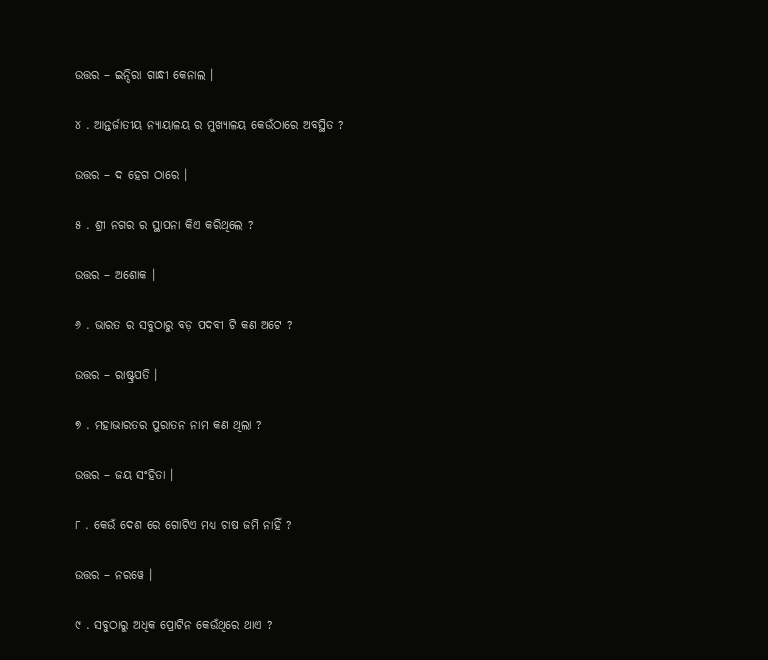ଉତ୍ତର – ଇନ୍ଦିରା ଗାନ୍ଧୀ କେନାଲ ।

୪ . ଆନ୍ତର୍ଜାତୀୟ ନ୍ୟାୟାଳୟ ର ମୁଖ୍ୟାଳୟ କେଉଁଠାରେ ଅବସ୍ଥିତ ?

ଉତ୍ତର – ଦ ହେଗ ଠାରେ ।

୫ . ଶ୍ରୀ ନଗର ର ସ୍ଥାପନା କିଏ କରିଥିଲେ ?

ଉତ୍ତର – ଅଶୋକ ।

୬ . ଭାରତ ର ସବୁଠାରୁ ବଡ଼ ପଦବୀ ଟି କଣ ଅଟେ ?

ଉତ୍ତର – ରାଷ୍ଟ୍ରପତି ।

୭ . ମହାଭାରତର ପୁରାତନ ନାମ କଣ ଥିଲା ?

ଉତ୍ତର – ଜୟ ସଂହିତା ।

୮ . କେଉଁ ଦେଶ ରେ ଗୋଟିଏ ମଧ୍ୟ ଚାଷ ଜମି ନାହିଁ ?

ଉତ୍ତର – ନରୱେ ।

୯ . ସବୁଠାରୁ ଅଧିକ ପ୍ରୋଟିନ କେଉଁଥିରେ ଥାଏ ?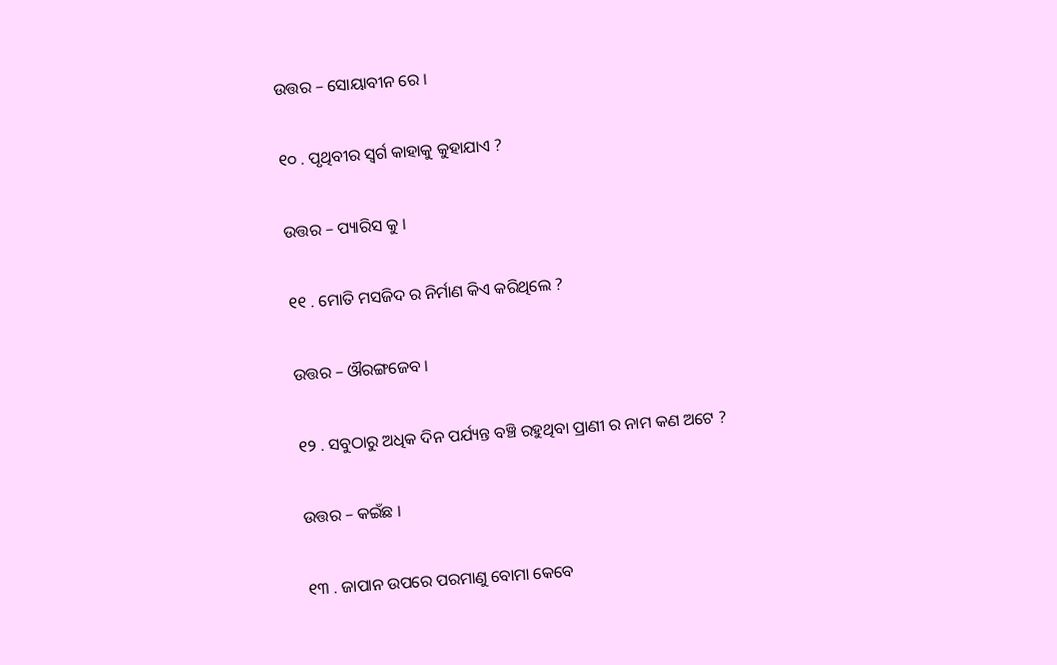ଉତ୍ତର – ସୋୟାବୀନ ରେ ।

୧୦ . ପୃଥିବୀର ସ୍ୱର୍ଗ କାହାକୁ କୁହାଯାଏ ?

ଉତ୍ତର – ପ୍ୟାରିସ କୁ ।

୧୧ . ମୋତି ମସଜିଦ ର ନିର୍ମାଣ କିଏ କରିଥିଲେ ?

ଉତ୍ତର – ଔରଙ୍ଗଜେବ ।

୧୨ . ସବୁଠାରୁ ଅଧିକ ଦିନ ପର୍ଯ୍ୟନ୍ତ ବଞ୍ଚି ରହୁଥିବା ପ୍ରାଣୀ ର ନାମ କଣ ଅଟେ ?

ଉତ୍ତର – କଇଁଛ ।

୧୩ . ଜାପାନ ଉପରେ ପରମାଣୁ ବୋମା କେବେ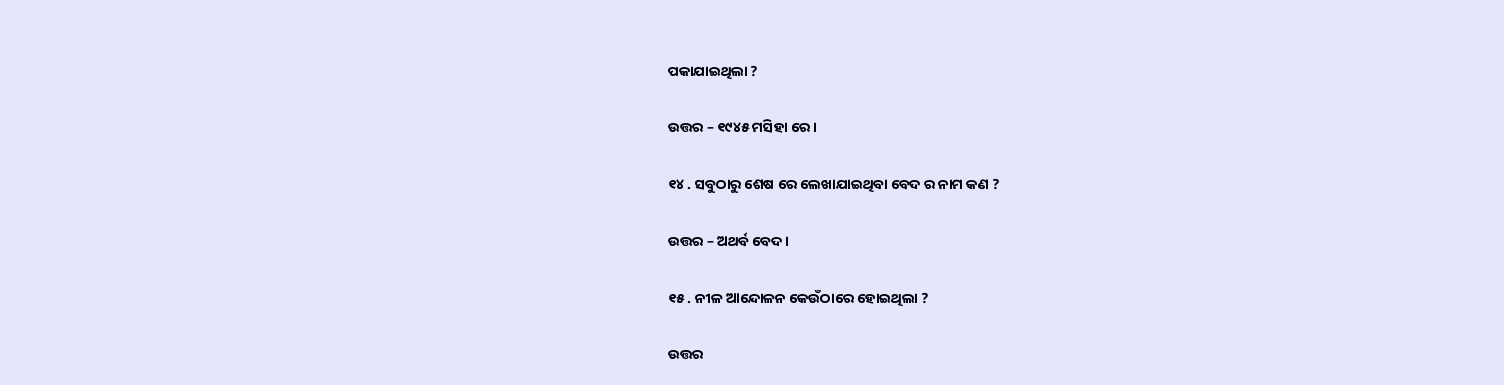ପକାଯାଇଥିଲା ?

ଉତ୍ତର – ୧୯୪୫ ମସିହା ରେ ।

୧୪ . ସବୁଠାରୁ ଶେଷ ରେ ଲେଖାଯାଇଥିବା ବେଦ ର ନାମ କଣ ?

ଉତ୍ତର – ଅଥର୍ବ ବେଦ ।

୧୫ . ନୀଳ ଆନ୍ଦୋଳନ କେଉଁଠାରେ ହୋଇଥିଲା ?

ଉତ୍ତର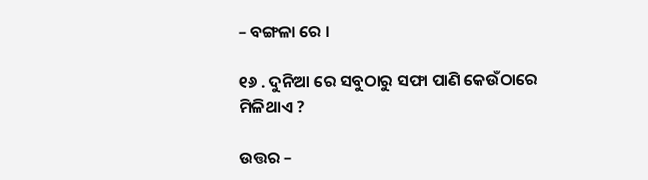– ବଙ୍ଗଳା ରେ ।

୧୬ . ଦୁନିଆ ରେ ସବୁଠାରୁ ସଫା ପାଣି କେଉଁଠାରେ ମିଳିଥାଏ ?

ଉତ୍ତର –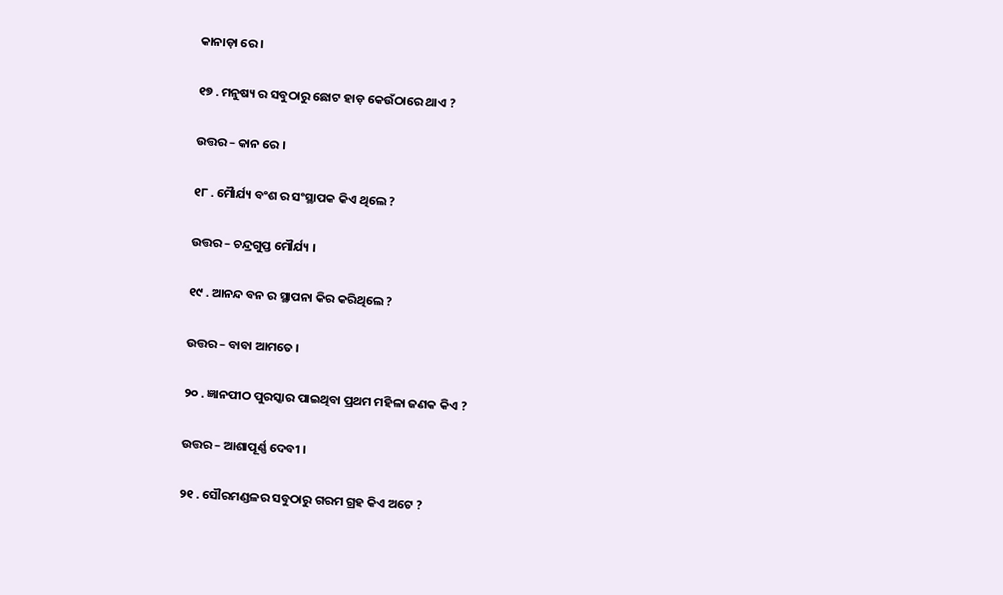କାନାଡ଼ା ରେ ।

୧୭ . ମନୁଷ୍ୟ ର ସବୁଠାରୁ ଛୋଟ ହାଡ଼ କେଉଁଠାରେ ଥାଏ ?

ଉତ୍ତର – କାନ ରେ ।

୧୮ . ମୋୖର୍ଯ୍ୟ ବଂଶ ର ସଂସ୍ଥାପକ କିଏ ଥିଲେ ?

ଉତ୍ତର – ଚନ୍ଦ୍ରଗୁପ୍ତ ମୌର୍ଯ୍ୟ ।

୧୯ . ଆନନ୍ଦ ବନ ର ସ୍ଥାପନା କିର କରିଥିଲେ ?

ଉତ୍ତର – ବାବା ଆମତେ ।

୨୦ . ଜ୍ଞାନପୀଠ ପୁରସ୍କାର ପାଇଥିବା ପ୍ରଥମ ମହିଳା ଜଣକ କିଏ ?

ଉତ୍ତର – ଆଶାପୂର୍ଣ୍ଣ ଦେବୀ ।

୨୧ . ସୌରମଣ୍ଡଳର ସବୁଠାରୁ ଗରମ ଗ୍ରହ କିଏ ଅଟେ ?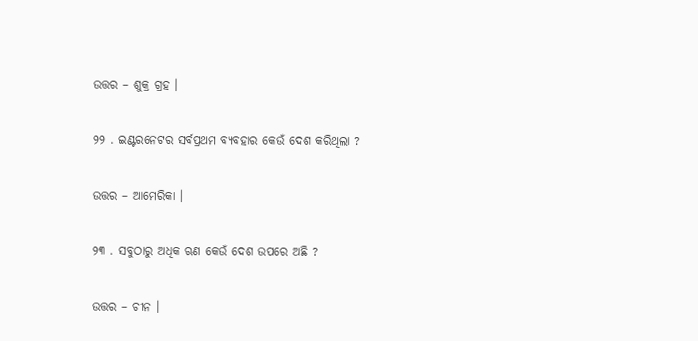ଉତ୍ତର – ଶୁକ୍ର ଗ୍ରହ ।

୨୨ . ଇଣ୍ଟରନେଟର ସର୍ବପ୍ରଥମ ବ୍ୟବହାର କେଉଁ ଦେଶ କରିଥିଲା ?

ଉତ୍ତର – ଆମେରିକା ।

୨୩ . ସବୁଠାରୁ ଅଧିକ ଋଣ କେଉଁ ଦେଶ ଉପରେ ଅଛି ?

ଉତ୍ତର – ଚୀନ ।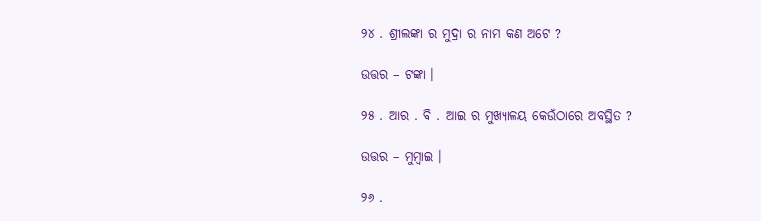୨୪ . ଶ୍ରୀଲଙ୍କା ର ମୁଦ୍ରା ର ନାମ କଣ ଅଟେ ?

ଉତ୍ତର – ଟଙ୍କା ।

୨୫ . ଆର . ବି . ଆଇ ର ମୁଖ୍ୟାଳୟ କେଉଁଠାରେ ଅବସ୍ଥିତ ?

ଉତ୍ତର – ମୁମ୍ବାଇ ।

୨୬ .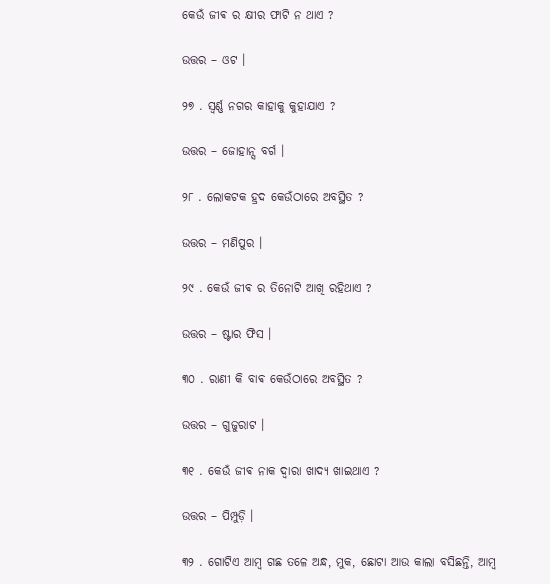କେଉଁ ଜୀଵ ର କ୍ଷୀର ଫାଟି ନ ଥାଏ ?

ଉତ୍ତର – ଓଟ ।

୨୭ . ସ୍ୱର୍ଣ୍ଣ ନଗର କାହାକୁ କୁହାଯାଏ ?

ଉତ୍ତର – ଜୋହାନ୍ସ ବର୍ଗ ।

୨୮ . ଲୋକଟକ ହ୍ରଦ କେଉଁଠାରେ ଅବସ୍ଥିତ ?

ଉତ୍ତର – ମଣିପୁର ।

୨୯ . କେଉଁ ଜୀଵ ର ତିନୋଟି ଆଖି ରହିଥାଏ ?

ଉତ୍ତର – ଷ୍ଟାର ଫିସ ।

୩୦ . ରାଣୀ କି ବାଵ କେଉଁଠାରେ ଅବସ୍ଥିତ ?

ଉତ୍ତର – ଗୁଜୁରାଟ ।

୩୧ . କେଉଁ ଜୀଵ ନାକ ଦ୍ୱାରା ଖାଦ୍ୟ ଖାଇଥାଏ ?

ଉତ୍ତର – ପିମ୍ପୁଡ଼ି ।

୩୨ . ଗୋଟିଏ ଆମ୍ବ ଗଛ ତଳେ ଅନ୍ଧ, ମୁକ, ଛୋଟା ଆଉ କାଲା ବସିଛନ୍ତି, ଆମ୍ବ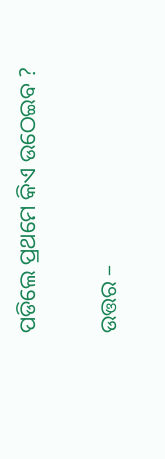ପଡିଲେ ପ୍ରଥମେ କିଏ ଉଠେଇବ ?

ଉତ୍ତର –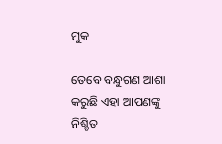ମୁକ

ତେବେ ବନ୍ଧୁଗଣ ଆଶା କରୁଛି ଏହା ଆପଣଙ୍କୁ ନିଶ୍ଚିତ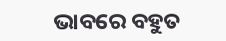ଭାବରେ ବହୁତ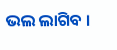ଭଲ ଲାଗିବ ।